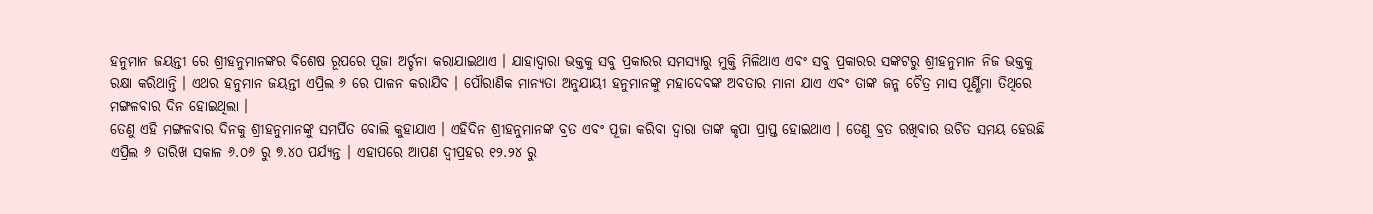ହନୁମାନ ଜୟନ୍ତୀ ରେ ଶ୍ରୀହନୁମାନଙ୍କର ବିଶେଷ ରୂପରେ ପୂଜା ଅର୍ଚ୍ଚନା କରାଯାଇଥାଏ । ଯାହାଦ୍ୱାରା ଭକ୍ତକୁ ସବୁ ପ୍ରକାରର ସମସ୍ୟାରୁ ମୁକ୍ତି ମିଳିଥାଏ ଏବଂ ସବୁ ପ୍ରକାରର ସଙ୍କଟରୁ ଶ୍ରୀହନୁମାନ ନିଜ ଭକ୍ତକୁ ରକ୍ଷା କରିଥାନ୍ତି । ଏଥର ହନୁମାନ ଜୟନ୍ତୀ ଏପ୍ରିଲ ୬ ରେ ପାଳନ କରାଯିବ । ପୌରାଣିକ ମାନ୍ୟତା ଅନୁଯାୟୀ ହନୁମାନଙ୍କୁ ମହାଦେବଙ୍କ ଅବତାର ମାନା ଯାଏ ଏବଂ ତାଙ୍କ ଜନ୍ମ ଚୈତ୍ର ମାସ ପୂର୍ଣ୍ଣିମା ତିଥିରେ ମଙ୍ଗଳବାର ଦିନ ହୋଇଥିଲା ।
ତେଣୁ ଏହି ମଙ୍ଗଳବାର ଦିନକୁ ଶ୍ରୀହନୁମାନଙ୍କୁ ସମର୍ପିତ ବୋଲି କୁହାଯାଏ । ଏହିଦିନ ଶ୍ରୀହନୁମାନଙ୍କ ବ୍ରତ ଏବଂ ପୂଜା କରିବା ଦ୍ୱାରା ତାଙ୍କ କୃପା ପ୍ରାପ୍ତ ହୋଇଥାଏ । ତେଣୁ ବ୍ରତ ରଖିବାର ଉଚିତ ସମୟ ହେଉଛି ଏପ୍ରିଲ ୬ ତାରିଖ ସକାଳ ୬.୦୬ ରୁ ୭.୪୦ ପର୍ଯ୍ୟନ୍ତ । ଏହାପରେ ଆପଣ ଦ୍ୱୀପ୍ରହର ୧୨.୨୪ ରୁ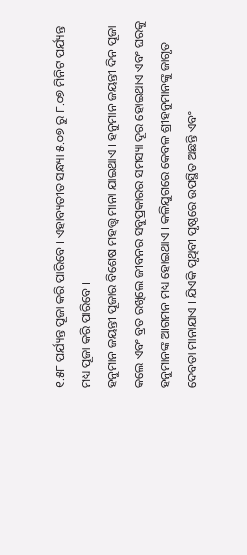୧.୫୮ ପର୍ଯ୍ୟନ୍ତ ପୂଜା କରି ପାରିବେ । ଏହାବ୍ୟତୀତ ସନ୍ଧ୍ୟା ୫.୦୭ ରୁ ୮.୦୭ ମିନିଟ ପର୍ଯ୍ୟନ୍ତ ମଧ୍ୟ ପୂଜା କରି ପାରିବେ ।
ହନୁମାନ ଜୟନ୍ତୀ ପୂଜାର ବିଶେଷ ମହତ୍ତ୍ୱ ମାନା ଯାଇଥାଏ । ହନୁମାନ ଜୟନ୍ତୀ ଦିନ ପୂଜା କଲେ ଏବଂ ବ୍ରତ ରଖିଲେ ଜୀବନର ସବୁପ୍ରକାରର ସମସ୍ୟା ଦୂର ହୋଇଥାଏ ଏବଂ ଘରକୁ ହନୁମାନଙ୍କ ଆଗମନ ମଧ୍ୟ ହୋଇଥାଏ । କଳିଯୁଗରେ କେବଳ ଶ୍ରୀହନୁମାନଙ୍କୁ ଜାଗୃତ ଦେବତା ମାନାଯାଏ । ଯିଏକି ପୃଥିବୀ ପୃଷ୍ଠରେ ଉପସ୍ଥିତ ଅଛନ୍ତି ଏବଂ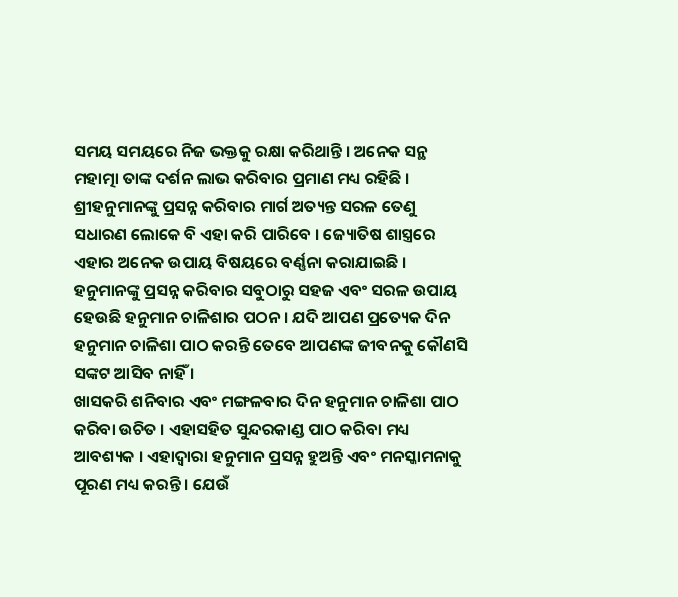ସମୟ ସମୟରେ ନିଜ ଭକ୍ତକୁ ରକ୍ଷା କରିଥାନ୍ତି । ଅନେକ ସନ୍ଥ ମହାତ୍ମା ତାଙ୍କ ଦର୍ଶନ ଲାଭ କରିବାର ପ୍ରମାଣ ମଧ୍ୟ ରହିଛି ।
ଶ୍ରୀହନୁମାନଙ୍କୁ ପ୍ରସନ୍ନ କରିବାର ମାର୍ଗ ଅତ୍ୟନ୍ତ ସରଳ ତେଣୁ ସଧାରଣ ଲୋକେ ବି ଏହା କରି ପାରିବେ । ଜ୍ୟୋତିଷ ଶାସ୍ତ୍ରରେ ଏହାର ଅନେକ ଉପାୟ ବିଷୟରେ ବର୍ଣ୍ଣନା କରାଯାଇଛି । ହନୁମାନଙ୍କୁ ପ୍ରସନ୍ନ କରିବାର ସବୁଠାରୁ ସହଜ ଏବଂ ସରଳ ଉପାୟ ହେଉଛି ହନୁମାନ ଚାଳିଶାର ପଠନ । ଯଦି ଆପଣ ପ୍ରତ୍ୟେକ ଦିନ ହନୁମାନ ଚାଳିଶା ପାଠ କରନ୍ତି ତେବେ ଆପଣଙ୍କ ଜୀବନକୁ କୌଣସି ସଙ୍କଟ ଆସିବ ନାହିଁ ।
ଖାସକରି ଶନିବାର ଏବଂ ମଙ୍ଗଳବାର ଦିନ ହନୁମାନ ଚାଳିଶା ପାଠ କରିବା ଉଚିତ । ଏହାସହିତ ସୁନ୍ଦରକାଣ୍ଡ ପାଠ କରିବା ମଧ୍ୟ ଆବଶ୍ୟକ । ଏହାଦ୍ବାରା ହନୁମାନ ପ୍ରସନ୍ନ ହୁଅନ୍ତି ଏବଂ ମନସ୍କାମନାକୁ ପୂରଣ ମଧ୍ୟ କରନ୍ତି । ଯେଉଁ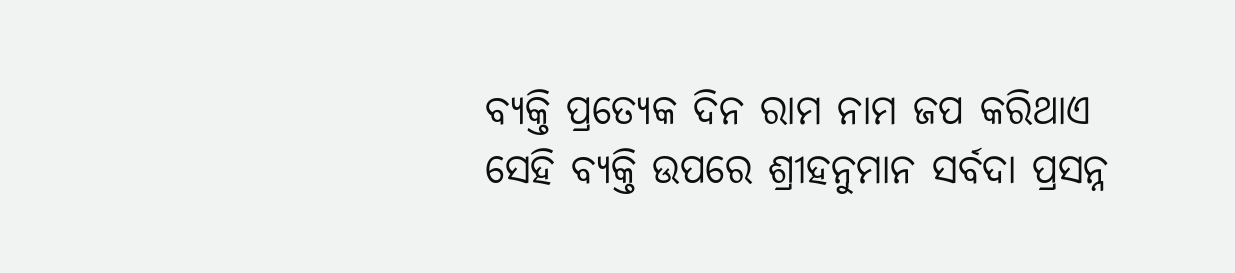ବ୍ୟକ୍ତି ପ୍ରତ୍ୟେକ ଦିନ ରାମ ନାମ ଜପ କରିଥାଏ ସେହି ବ୍ୟକ୍ତି ଉପରେ ଶ୍ରୀହନୁମାନ ସର୍ବଦା ପ୍ରସନ୍ନ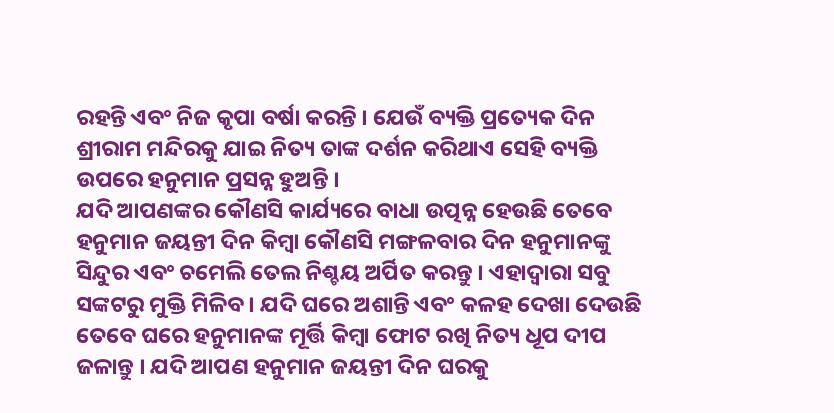ରହନ୍ତି ଏବଂ ନିଜ କୃପା ବର୍ଷା କରନ୍ତି । ଯେଉଁ ବ୍ୟକ୍ତି ପ୍ରତ୍ୟେକ ଦିନ ଶ୍ରୀରାମ ମନ୍ଦିରକୁ ଯାଇ ନିତ୍ୟ ତାଙ୍କ ଦର୍ଶନ କରିଥାଏ ସେହି ବ୍ୟକ୍ତି ଉପରେ ହନୁମାନ ପ୍ରସନ୍ନ ହୁଅନ୍ତି ।
ଯଦି ଆପଣଙ୍କର କୌଣସି କାର୍ଯ୍ୟରେ ବାଧା ଉତ୍ପନ୍ନ ହେଉଛି ତେବେ ହନୁମାନ ଜୟନ୍ତୀ ଦିନ କିମ୍ବା କୌଣସି ମଙ୍ଗଳବାର ଦିନ ହନୁମାନଙ୍କୁ ସିନ୍ଦୁର ଏବଂ ଚମେଲି ତେଲ ନିଶ୍ଚୟ ଅର୍ପିତ କରନ୍ତୁ । ଏହାଦ୍ବାରା ସବୁ ସଙ୍କଟରୁ ମୁକ୍ତି ମିଳିବ । ଯଦି ଘରେ ଅଶାନ୍ତି ଏବଂ କଳହ ଦେଖା ଦେଉଛି ତେବେ ଘରେ ହନୁମାନଙ୍କ ମୂର୍ତ୍ତି କିମ୍ବା ଫୋଟ ରଖି ନିତ୍ୟ ଧୂପ ଦୀପ ଜଳାନ୍ତୁ । ଯଦି ଆପଣ ହନୁମାନ ଜୟନ୍ତୀ ଦିନ ଘରକୁ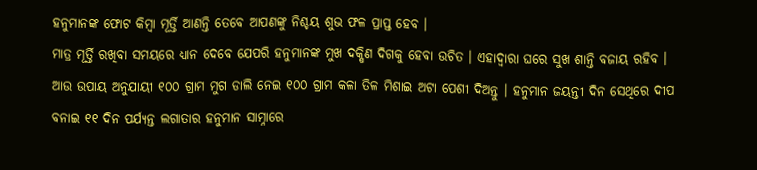ହନୁମାନଙ୍କ ଫୋଟ କିମ୍ବା ମୂର୍ତ୍ତି ଆଣନ୍ତି ତେବେ ଆପଣଙ୍କୁ ନିଶ୍ଚୟ ଶୁଭ ଫଳ ପ୍ରାପ୍ତ ହେବ ।
ମାତ୍ର ମୂର୍ତ୍ତି ରଖିବା ସମୟରେ ଧ୍ୟାନ ଦେବେ ଯେପରି ହନୁମାନଙ୍କ ମୁଖ ଦକ୍ଷିଣ ଦିଗକୁ ହେବା ଉଚିତ । ଏହାଦ୍ବାରା ଘରେ ସୁଖ ଶାନ୍ତି ବଜାୟ ରହିବ । ଆଉ ଉପାୟ ଅନୁଯାୟୀ ୧୦୦ ଗ୍ରାମ ମୁଗ ଡାଲି ନେଇ ୧୦୦ ଗ୍ରାମ କଳା ତିଳ ମିଶାଇ ଅଟା ପେଶୀ ଦିଅନ୍ତୁ । ହନୁମାନ ଜୟନ୍ତୀ ଦିନ ସେଥିରେ ଦୀପ ବନାଇ ୧୧ ଦିନ ପର୍ଯ୍ୟନ୍ତ ଲଗାତାର ହନୁମାନ ସାମ୍ନାରେ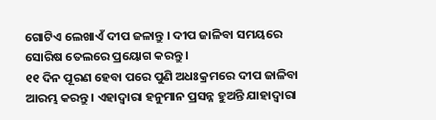ଗୋଟିଏ ଲେଖାଏଁ ଦୀପ ଜଳାନ୍ତୁ । ଦୀପ ଜାଳିବା ସମୟରେ ସୋରିଷ ତେଲରେ ପ୍ରୟୋଗ କରନ୍ତୁ ।
୧୧ ଦିନ ପୂରଣ ହେବା ପରେ ପୁଣି ଅଧଃକ୍ରମରେ ଦୀପ ଜାଳିବା ଆରମ୍ଭ କରନ୍ତୁ । ଏହାଦ୍ବାରା ହନୁମାନ ପ୍ରସନ୍ନ ହୁଅନ୍ତି ଯାହାଦ୍ୱାରା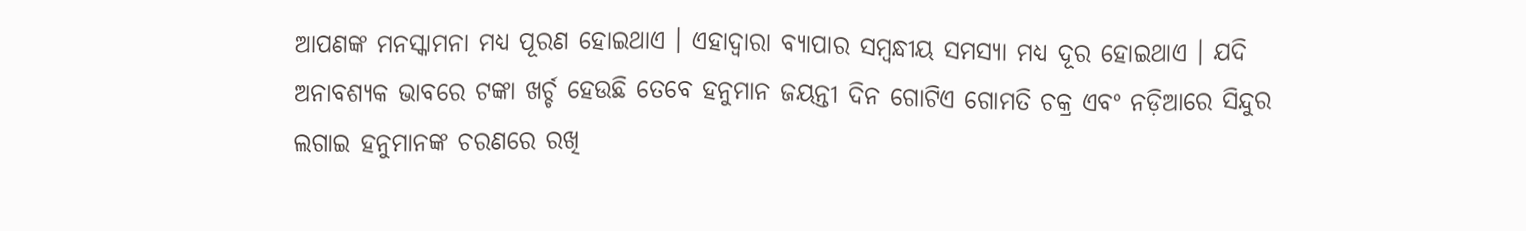ଆପଣଙ୍କ ମନସ୍କାମନା ମଧ୍ୟ ପୂରଣ ହୋଇଥାଏ । ଏହାଦ୍ବାରା ବ୍ୟାପାର ସମ୍ବନ୍ଧୀୟ ସମସ୍ୟା ମଧ୍ୟ ଦୂର ହୋଇଥାଏ । ଯଦି ଅନାବଶ୍ୟକ ଭାବରେ ଟଙ୍କା ଖର୍ଚ୍ଚ ହେଉଛି ତେବେ ହନୁମାନ ଜୟନ୍ତୀ ଦିନ ଗୋଟିଏ ଗୋମତି ଚକ୍ର ଏବଂ ନଡ଼ିଆରେ ସିନ୍ଦୁର ଲଗାଇ ହନୁମାନଙ୍କ ଚରଣରେ ରଖି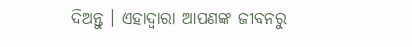ଦିଅନ୍ତୁ । ଏହାଦ୍ବାରା ଆପଣଙ୍କ ଜୀବନରୁ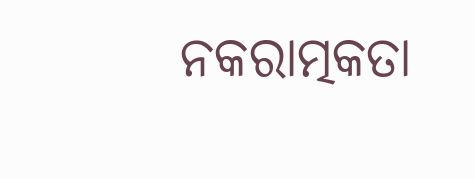ନକରାତ୍ମକତା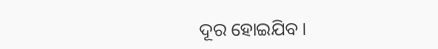ଦୂର ହୋଇଯିବ ।